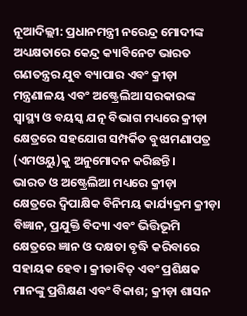ନୂଆଦିଲ୍ଲୀ: ପ୍ରଧାନମନ୍ତ୍ରୀ ନରେନ୍ଦ୍ର ମୋଦୀଙ୍କ ଅଧ୍ୟକ୍ଷତାରେ କେନ୍ଦ୍ର କ୍ୟାବିନେଟ ଭାରତ ଗଣତନ୍ତ୍ରର ଯୁବ ବ୍ୟାପାର ଏବଂ କ୍ରୀଡ଼ା ମନ୍ତ୍ରଣାଳୟ ଏବଂ ଅଷ୍ଟ୍ରେଲିଆ ସରକାରଙ୍କ ସ୍ୱାସ୍ଥ୍ୟ ଓ ବୟସ୍କ ଯତ୍ନ ବିଭାଗ ମଧ୍ୟରେ କ୍ରୀଡ଼ା କ୍ଷେତ୍ରରେ ସହଯୋଗ ସମ୍ପର୍କିତ ବୁଝାମଣାପତ୍ର (ଏମଓୟୁ)କୁ ଅନୁମୋଦନ କରିଛନ୍ତି।
ଭାରତ ଓ ଅଷ୍ଟ୍ରେଲିଆ ମଧ୍ୟରେ କ୍ରୀଡ଼ା କ୍ଷେତ୍ରରେ ଦ୍ୱିପାକ୍ଷିକ ବିନିମୟ କାର୍ଯ୍ୟକ୍ରମ କ୍ରୀଡ଼ା ବିଜ୍ଞାନ, ପ୍ରଯୁକ୍ତି ବିଦ୍ୟା ଏବଂ ଭିତ୍ତିଭୂମି କ୍ଷେତ୍ରରେ ଜ୍ଞାନ ଓ ଦକ୍ଷତା ବୃଦ୍ଧି କରିବାରେ ସହାୟକ ହେବ। କ୍ରୀଡାବିତ୍ ଏବଂ ପ୍ରଶିକ୍ଷକ ମାନଙ୍କୁ ପ୍ରଶିକ୍ଷଣ ଏବଂ ବିକାଶ; କ୍ରୀଡ଼ା ଶାସନ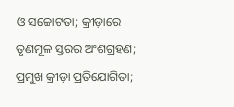ଓ ସଚ୍ଚୋଟତା; କ୍ରୀଡ଼ାରେ ତୃଣମୂଳ ସ୍ତରର ଅଂଶଗ୍ରହଣ; ପ୍ରମୁଖ କ୍ରୀଡ଼ା ପ୍ରତିଯୋଗିତା;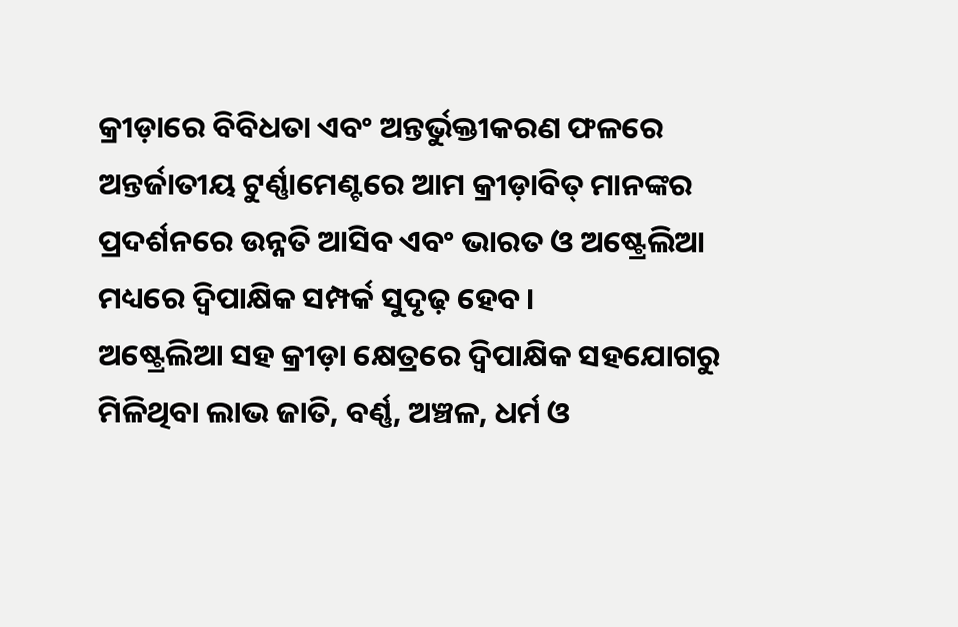କ୍ରୀଡ଼ାରେ ବିବିଧତା ଏବଂ ଅନ୍ତର୍ଭୁକ୍ତୀକରଣ ଫଳରେ ଅନ୍ତର୍ଜାତୀୟ ଟୁର୍ଣ୍ଣାମେଣ୍ଟରେ ଆମ କ୍ରୀଡ଼ାବିତ୍ ମାନଙ୍କର ପ୍ରଦର୍ଶନରେ ଉନ୍ନତି ଆସିବ ଏବଂ ଭାରତ ଓ ଅଷ୍ଟ୍ରେଲିଆ ମଧ୍ୟରେ ଦ୍ୱିପାକ୍ଷିକ ସମ୍ପର୍କ ସୁଦୃଢ଼ ହେବ।
ଅଷ୍ଟ୍ରେଲିଆ ସହ କ୍ରୀଡ଼ା କ୍ଷେତ୍ରରେ ଦ୍ୱିପାକ୍ଷିକ ସହଯୋଗରୁ ମିଳିଥିବା ଲାଭ ଜାତି, ବର୍ଣ୍ଣ, ଅଞ୍ଚଳ, ଧର୍ମ ଓ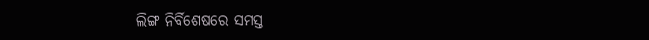ଲିଙ୍ଗ ନିର୍ବିଶେଷରେ ସମସ୍ତ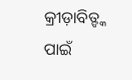କ୍ରୀଡ଼ାବିତ୍ଙ୍କ ପାଇଁ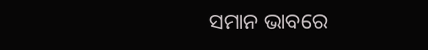ସମାନ ଭାବରେ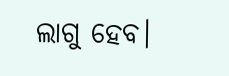ଲାଗୁ ହେବ।